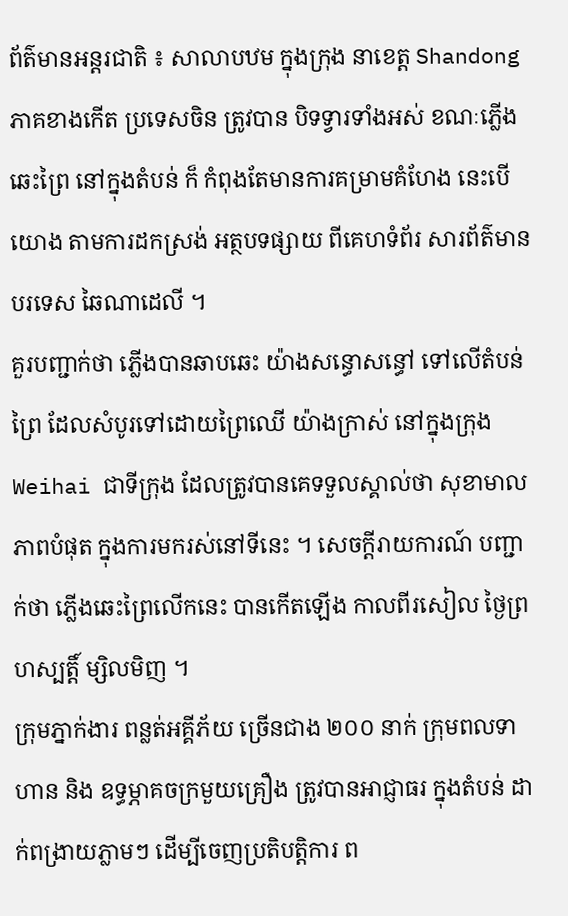ព័ត៌មានអន្តរជាតិ ៖ សាលាបឋម ក្នុងក្រុង នាខេត្ត Shandong ភាគខាងកើត ប្រទេសចិន ត្រូវបាន បិទទ្វារទាំងអស់ ខណៈភ្លើងឆេះព្រៃ នៅក្នុងតំបន់ ក៏ កំពុងតែមានការគម្រាមគំហែង នេះបើយោង តាមការដកស្រង់ អត្ថបទផ្សាយ ពីគេហទំព័រ សារព័ត៌មានបរទេស ឆៃណាដេលី ។
គួរបញ្ជាក់ថា ភ្លើងបានឆាបឆេះ យ៉ាងសន្ធោសន្ធៅ ទៅលើតំបន់ព្រៃ ដែលសំបូរទៅដោយព្រៃឈើ យ៉ាងក្រាស់ នៅក្នុងក្រុង Weihai ជាទីក្រុង ដែលត្រូវបានគេទទួលស្គាល់ថា សុខាមាលភាពបំផុត ក្នុងការមករស់នៅទីនេះ ។ សេចក្តីរាយការណ៍ បញ្ជាក់ថា ភ្លើងឆេះព្រៃលើកនេះ បានកើតឡើង កាលពីរសៀល ថ្ងៃព្រហស្បត្តិ៍ ម្សិលមិញ ។
ក្រុមភ្នាក់ងារ ពន្លត់អគ្គីភ័យ ច្រើនជាង ២០០ នាក់ ក្រុមពលទាហាន និង ឧទ្ធម្ភាគចក្រមួយគ្រឿង ត្រូវបានអាជ្ញាធរ ក្នុងតំបន់ ដាក់ពង្រាយភ្លាមៗ ដើម្បីចេញប្រតិបត្តិការ ព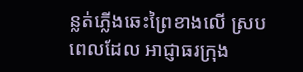ន្លត់ភ្លើងឆេះព្រៃខាងលើ ស្របពេលដែល អាជ្ញាធរក្រុង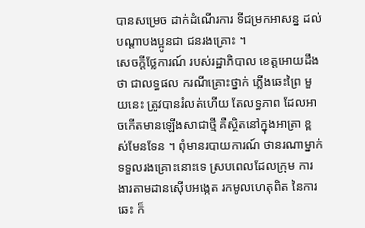បានសម្រេច ដាក់ដំណើរការ ទីជម្រកអាសន្ន ដល់បណ្តាបងប្អូនជា ជនរងគ្រោះ ។
សេចក្តីថ្លែការណ៍ របស់រដ្ឋាភិបាល ខេត្តអោយដឹងថា ជាលទ្ធផល ករណីគ្រោះថ្នាក់ ភ្លើងឆេះព្រៃ មួយនេះ ត្រូវបានរំលត់ហើយ តែលទ្ធភាព ដែលអាចកើតមានឡើងសាជាថ្មី គឺស្ថិតនៅក្នុងអាត្រា ខ្ពស់មែនទែន ។ ពុំមានរបាយការណ៍ ថានរណាម្នាក់ ទទួលរងគ្រោះនោះទេ ស្របពេលដែលក្រុម ការងារតាមដានស៊ើបអង្កេត រកមូលហេតុពិត នៃការឆេះ ក៏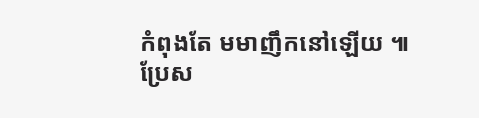កំពុងតែ មមាញឹកនៅឡើយ ៕
ប្រែស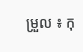ម្រួល ៖ កុ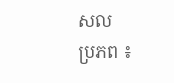សល
ប្រភព ៖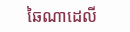ឆៃណាដេលី